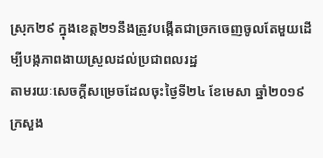ស្រុក២៩ ក្នុងខេត្ត២១នឹងត្រូវបង្កើតជាច្រកចេញចូលតែមួយដើម្បីបង្កភាពងាយស្រួលដល់ប្រជាពលរដ្ឋ
តាមរយៈសេចក្ដីសម្រេចដែលចុះថ្ងៃទី២៤ ខែមេសា ឆ្នាំ២០១៩ ក្រសួង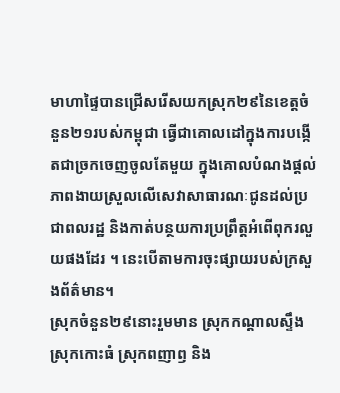មាហាផ្ទៃបានជ្រើសរើសយកស្រុក២៩នៃខេត្តចំនួន២១របស់កម្ពុជា ធ្វើជាគោលដៅក្នុងការបង្កើតជាច្រកចេញចូលតែមួយ ក្នុងគោលបំណងផ្ដល់ភាពងាយស្រួលលើសេវាសាធារណៈជូនដល់ប្រជាពលរដ្ឋ និងកាត់បន្ថយការប្រព្រឹត្តអំពើពុករលួយផងដែរ ។ នេះបើតាមការចុះផ្សាយរបស់ក្រសួងព័ត៌មាន។
ស្រុកចំនួន២៩នោះរួមមាន ស្រុកកណ្ដាលស្ទឹង ស្រុកកោះធំ ស្រុកពញាឭ និង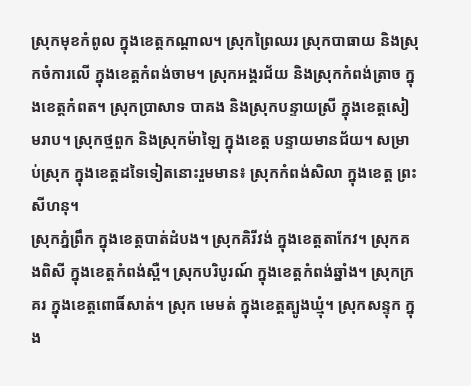ស្រុកមុខកំពូល ក្នុងខេត្តកណ្តាល។ ស្រុកព្រៃឈរ ស្រុកបាធាយ និងស្រុកចំការលើ ក្នុងខេត្តកំពង់ចាម។ ស្រុកអង្គរជ័យ និងស្រុកកំពង់ត្រាច ក្នុងខេត្តកំពត។ ស្រុកប្រាសាទ បាគង និងស្រុកបន្ទាយស្រី ក្នុងខេត្តសៀមរាប។ ស្រុកថ្មពួក និងស្រុកម៉ាឡៃ ក្នុងខេត្ត បន្ទាយមានជ័យ។ សម្រាប់ស្រុក ក្នុងខេត្តដទៃទៀតនោះរួមមាន៖ ស្រុកកំពង់សិលា ក្នុងខេត្ត ព្រះសីហនុ។
ស្រុកភ្នំព្រឹក ក្នុងខេត្តបាត់ដំបង។ ស្រុកគិរីវង់ ក្នុងខេត្តតាកែវ។ ស្រុកគងពិសី ក្នុងខេត្តកំពង់ស្ពឺ។ ស្រុកបរិបូរណ៍ ក្នុងខេត្តកំពង់ឆ្នាំង។ ស្រុកក្រគរ ក្នុងខេត្តពោធិ៍សាត់។ ស្រុក មេមត់ ក្នុងខេត្តត្បូងឃ្មុំ។ ស្រុកសន្ទុក ក្នុង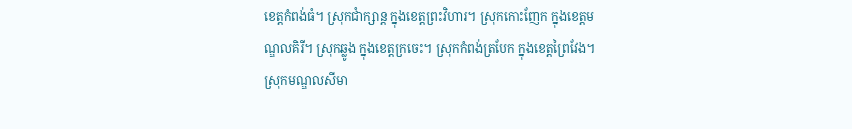ខេត្តកំពង់ធំ។ ស្រុកជាំក្សាន្ត ក្នុងខេត្តព្រះវិហារ។ ស្រុកកោះញែក ក្នុងខេត្តមណ្ឌលគិរី។ ស្រុកឆ្លូង ក្នុងខេត្តក្រចេះ។ ស្រុកកំពង់ត្របែក ក្នុងខេត្តព្រៃវែង។ ស្រុកមណ្ឌលសីមា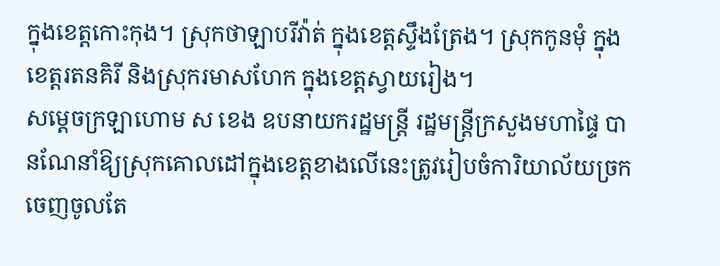ក្នុងខេត្តកោះកុង។ ស្រុកថាឡាបរីវ៉ាត់ ក្នុងខេត្តស្ទឹងត្រែង។ ស្រុកកូនមុំ ក្នុងខេត្តរតនគិរី និងស្រុករមាសហែក ក្នុងខេត្តស្វាយរៀង។
សម្ដេចក្រឡាហោម ស ខេង ឧបនាយករដ្ឋមន្រ្ដី រដ្ឋមន្រ្ដីក្រសួងមហាផ្ទៃ បានណែនាំឱ្យស្រុកគោលដៅក្នុងខេត្តខាងលើនេះត្រូវរៀបចំការិយាល័យច្រកចេញចូលតែ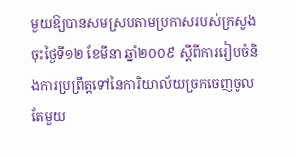មួយឱ្យបានសមស្របតាមប្រកាសរបស់ក្រសួង ចុះថ្ងៃទី១២ ខែមីនា ឆ្នាំ២០០៩ ស្តីពីការរៀបចំនិងការប្រព្រឹត្តទៅនៃការិយាល័យច្រកចេញចូលតែមួយ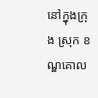នៅក្នុងក្រុង ស្រុក ខណ្ឌគោល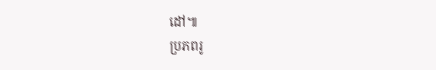ដៅ៕
ប្រភពរូ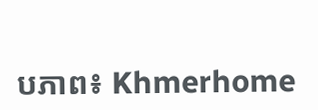បភាព៖ Khmerhome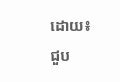ដោយ៖ ជួប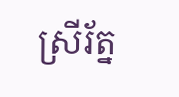ស្រីរ័ត្ន